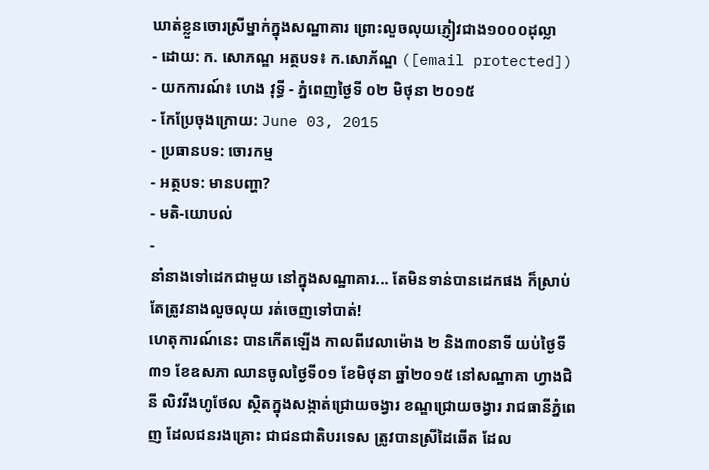ឃាត់ខ្លួនចោរស្រីម្នាក់ក្នុងសណ្ឋាគារ ព្រោះលួចលុយភ្ញៀវជាង១០០០ដុល្លា
- ដោយ: ក. សោភណ្ឌ អត្ថបទ៖ ក.សោភ័ណ្ឌ ([email protected]) - យកការណ៍៖ ហេង វុទ្ធី - ភ្នំពេញថ្ងៃទី ០២ មិថុនា ២០១៥
- កែប្រែចុងក្រោយ: June 03, 2015
- ប្រធានបទ: ចោរកម្ម
- អត្ថបទ: មានបញ្ហា?
- មតិ-យោបល់
-
នាំនាងទៅដេកជាមួយ នៅក្នុងសណ្ឋាគារ... តែមិនទាន់បានដេកផង ក៏ស្រាប់តែត្រូវនាងលួចលុយ រត់ចេញទៅបាត់!
ហេតុការណ៍នេះ បានកើតឡើង កាលពីវេលាម៉ោង ២ និង៣០នាទី យប់ថ្ងៃទី៣១ ខែឧសភា ឈានចូលថ្ងៃទី០១ ខែមិថុនា ឆ្នាំ២០១៥ នៅសណ្ឋាគា ហ្វាងជិនី លិវវីងហូថែល ស្ថិតក្នុងសង្កាត់ជ្រោយចង្វារ ខណ្ឌជ្រោយចង្វារ រាជធានីភ្នំពេញ ដែលជនរងគ្រោះ ជាជនជាតិបរទេស ត្រូវបានស្រីដៃឆើត ដែល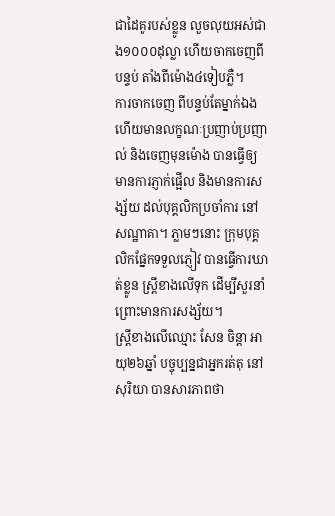ជាដៃគូរបស់ខ្លូន លួចលុយអស់ជាង១០០០ដុល្លា ហើយចាកចេញពីបន្ទប់ តាំងពីម៉ោង៤ទៀបភ្លឺ។
ការចាកចេញ ពីបន្ទប់តែម្នាក់ឯង ហើយមានលក្ខណៈប្រញាប់ប្រញាល់ និងចេញមុនម៉ោង បានធ្វើឲ្យមានការភ្ញាក់ផ្អើល និងមានការសង្ស័យ ដល់បុគ្គលិកប្រចាំការ នៅសណ្ឋាគា។ ភ្លាមៗនោះ ក្រុមបុគ្គលិកផ្នែកទទួលភ្ញៀវ បានធ្វើការឃាត់ខ្លូន ស្រ្តីខាងលើទុក ដើម្បីសួរនាំ ព្រោះមានការសង្ស័យ។
ស្រ្តីខាងលើឈ្មោះ សែន ចិន្តា អាយុ២៦ឆ្នាំ បច្ចុប្បន្នជាអ្នករត់តុ នៅសុរិយា បានសារភាពថា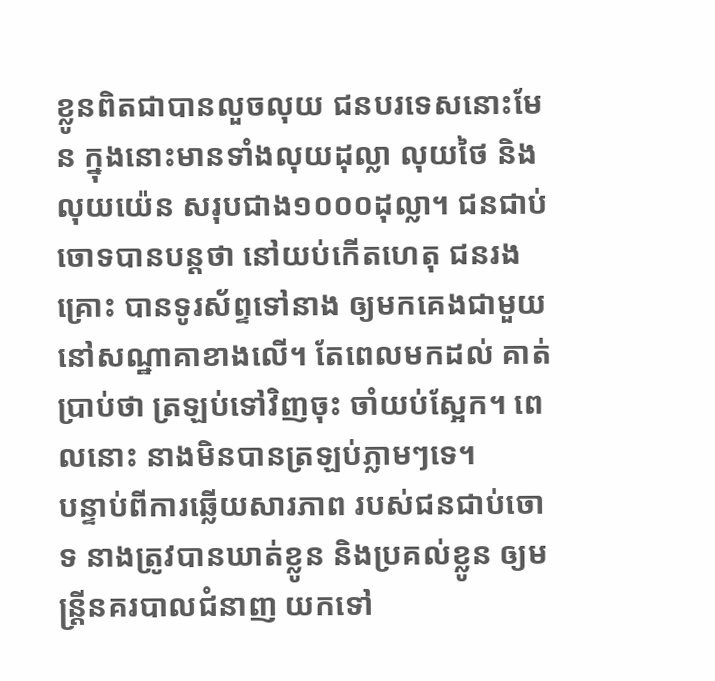ខ្លូនពិតជាបានលួចលុយ ជនបរទេសនោះមែន ក្នុងនោះមានទាំងលុយដុល្លា លុយថៃ និងលុយយ៉េន សរុបជាង១០០០ដុល្លា។ ជនជាប់ចោទបានបន្តថា នៅយប់កើតហេតុ ជនរងគ្រោះ បានទូរស័ព្ទទៅនាង ឲ្យមកគេងជាមួយ នៅសណ្ឋាគាខាងលើ។ តែពេលមកដល់ គាត់ប្រាប់ថា ត្រឡប់ទៅវិញចុះ ចាំយប់ស្អែក។ ពេលនោះ នាងមិនបានត្រឡប់ភ្លាមៗទេ។
បន្ទាប់ពីការឆ្លើយសារភាព របស់ជនជាប់ចោទ នាងត្រូវបានឃាត់ខ្លូន និងប្រគល់ខ្លូន ឲ្យមន្រ្តីនគរបាលជំនាញ យកទៅ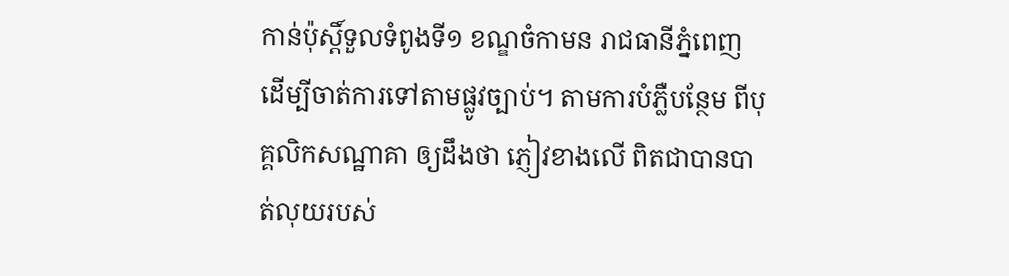កាន់ប៉ុស្តិ៍ទួលទំពូងទី១ ខណ្ឌចំកាមន រាជធានីភ្នំពេញ ដើម្បីចាត់ការទៅតាមផ្លូវច្បាប់។ តាមការបំភ្លឺបន្ថែម ពីបុគ្គលិកសណ្ឋាគា ឲ្យដឹងថា ភ្ញៀវខាងលើ ពិតជាបានបាត់លុយរបស់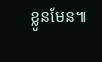ខ្លូនមែន៕